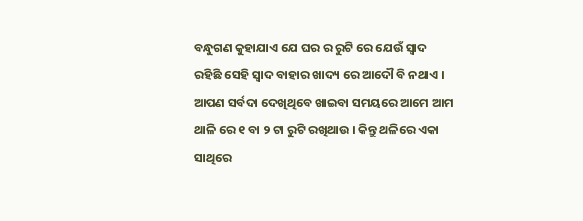ବନ୍ଧୁଗଣ କୁହାଯାଏ ଯେ ଘର ର ରୁଟି ରେ ଯେଉଁ ସ୍ଵାଦ ରହିଛି ସେହି ସ୍ଵାଦ ବାହାର ଖାଦ୍ୟ ରେ ଆଦୌ ବି ନଥାଏ । ଆପଣ ସର୍ବଦା ଦେଖିଥିବେ ଖାଇବା ସମୟରେ ଆମେ ଆମ ଥାଳି ରେ ୧ ବା ୨ ଟା ରୁଟି ରଖିଥାଉ । କିନ୍ତୁ ଥଳିରେ ଏକା ସାଥିରେ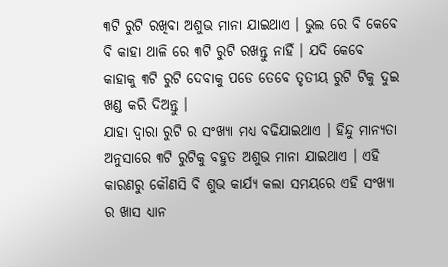୩ଟି ରୁଟି ରଖିବା ଅଶୁଭ ମାନା ଯାଇଥାଏ । ଭୁଲ ରେ ବି କେବେ ବି କାହା ଥାଳି ରେ ୩ଟି ରୁଟି ରଖନ୍ତୁ ନାହିଁ । ଯଦି କେବେ କାହାକୁ ୩ଟି ରୁଟି ଦେବାକୁ ପଡେ ତେବେ ତୃତୀୟ ରୁଟି ଟିକୁ ଦୁଇ ଖଣ୍ଡ କରି ଦିଅନ୍ତୁ ।
ଯାହା ଦ୍ଵାରା ରୁଟି ର ସଂଖ୍ୟା ମଧ୍ୟ ବଢିଯାଇଥାଏ । ହିନ୍ଦୁ ମାନ୍ୟତା ଅନୁସାରେ ୩ଟି ରୁଟିକୁ ବହୁତ ଅଶୁଭ ମାନା ଯାଇଥାଏ । ଏହି କାରଣରୁ କୌଣସି ବି ଶୁଭ କାର୍ଯ୍ୟ କଲା ସମୟରେ ଏହି ସଂଖ୍ୟା ର ଖାସ ଧ୍ୟାନ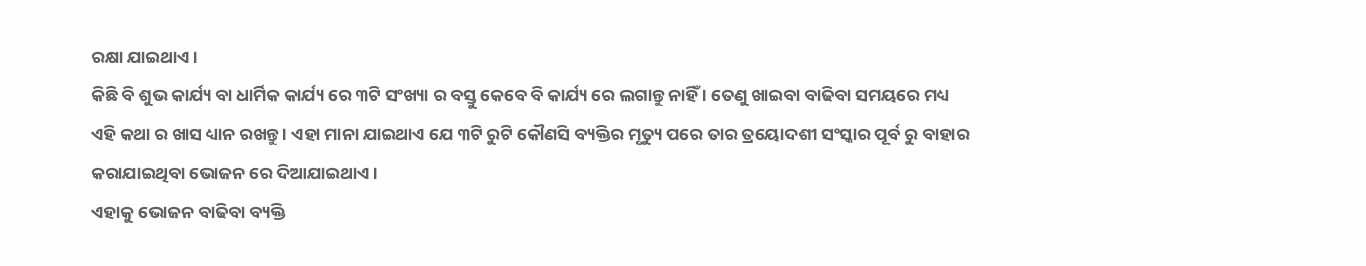ରକ୍ଷା ଯାଇଥାଏ ।
କିଛି ବି ଶୁଭ କାର୍ଯ୍ୟ ବା ଧାର୍ମିକ କାର୍ଯ୍ୟ ରେ ୩ଟି ସଂଖ୍ୟା ର ବସ୍ତୁ କେବେ ବି କାର୍ଯ୍ୟ ରେ ଲଗାନ୍ତୁ ନାହିଁ । ତେଣୁ ଖାଇବା ବାଢିବା ସମୟରେ ମଧ୍ୟ ଏହି କଥା ର ଖାସ ଧ୍ୟାନ ରଖନ୍ତୁ । ଏହା ମାନା ଯାଇଥାଏ ଯେ ୩ଟି ରୁଟି କୌଣସି ବ୍ୟକ୍ତିର ମୃତ୍ୟୁ ପରେ ତାର ତ୍ରୟୋଦଶୀ ସଂସ୍କାର ପୂର୍ବ ରୁ ବାହାର କରାଯାଇଥିବା ଭୋଜନ ରେ ଦିଆଯାଇଥାଏ ।
ଏହାକୁ ଭୋଜନ ବାଢିବା ବ୍ୟକ୍ତି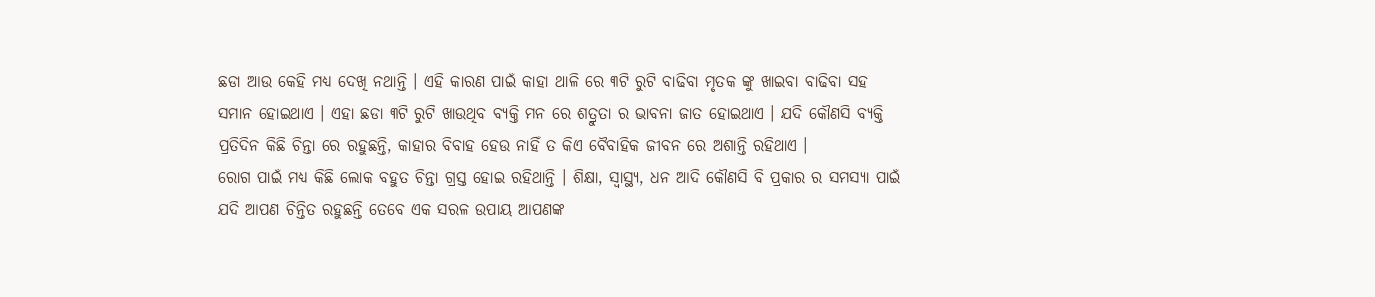ଛଡା ଆଉ କେହି ମଧ୍ୟ ଦେଖି ନଥାନ୍ତି । ଏହି କାରଣ ପାଇଁ କାହା ଥାଳି ରେ ୩ଟି ରୁଟି ବାଢିବା ମୃତକ ଙ୍କୁ ଖାଇବା ବାଢିବା ସହ ସମାନ ହୋଇଥାଏ । ଏହା ଛଡା ୩ଟି ରୁଟି ଖାଉଥିବ ବ୍ୟକ୍ତି ମନ ରେ ଶତ୍ରୁତା ର ଭାବନା ଜାତ ହୋଇଥାଏ । ଯଦି କୌଣସି ବ୍ୟକ୍ତି ପ୍ରତିଦିନ କିଛି ଚିନ୍ତା ରେ ରହୁଛନ୍ତି, କାହାର ବିବାହ ହେଉ ନାହିଁ ତ କିଏ ବୈବାହିକ ଜୀବନ ରେ ଅଶାନ୍ତି ରହିଥାଏ ।
ରୋଗ ପାଇଁ ମଧ୍ୟ କିଛି ଲୋକ ବହୁତ ଚିନ୍ତା ଗ୍ରସ୍ତ ହୋଇ ରହିଥାନ୍ତି । ଶିକ୍ଷା, ସ୍ୱାସ୍ଥ୍ୟ, ଧନ ଆଦି କୌଣସି ବି ପ୍ରକାର ର ସମସ୍ୟା ପାଇଁ ଯଦି ଆପଣ ଚିନ୍ତିତ ରହୁଛନ୍ତି ତେବେ ଏକ ସରଳ ଉପାୟ ଆପଣଙ୍କ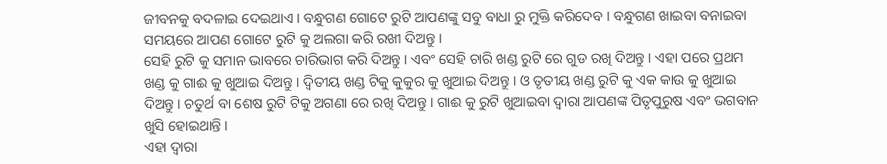ଜୀବନକୁ ବଦଳାଇ ଦେଇଥାଏ । ବନ୍ଧୁଗଣ ଗୋଟେ ରୁଟି ଆପଣଙ୍କୁ ସବୁ ବାଧା ରୁ ମୁକ୍ତି କରିଦେବ । ବନ୍ଧୁଗଣ ଖାଇବା ବନାଇବା ସମୟରେ ଆପଣ ଗୋଟେ ରୁଟି କୁ ଅଲଗା କରି ରଖୀ ଦିଅନ୍ତୁ ।
ସେହି ରୁଟି କୁ ସମାନ ଭାବରେ ଚାରିଭାଗ କରି ଦିଅନ୍ତୁ । ଏବଂ ସେହି ଚାରି ଖଣ୍ଡ ରୁଟି ରେ ଗୁଡ ରଖି ଦିଅନ୍ତୁ । ଏହା ପରେ ପ୍ରଥମ ଖଣ୍ଡ କୁ ଗାଈ କୁ ଖୁଆଇ ଦିଅନ୍ତୁ । ଦ୍ଵିତୀୟ ଖଣ୍ଡ ଟିକୁ କୁକୁର କୁ ଖୁଆଇ ଦିଅନ୍ତୁ । ଓ ତୃତୀୟ ଖଣ୍ଡ ରୁଟି କୁ ଏକ କାଉ କୁ ଖୁଆଇ ଦିଅନ୍ତୁ । ଚତୁର୍ଥ ବା ଶେଷ ରୁଟି ଟିକୁ ଅଗଣା ରେ ରଖି ଦିଅନ୍ତୁ । ଗାଈ କୁ ରୁଟି ଖୁଆଇବା ଦ୍ଵାରା ଆପଣଙ୍କ ପିତୃପୁରୁଷ ଏବଂ ଭଗବାନ ଖୁସି ହୋଇଥାନ୍ତି ।
ଏହା ଦ୍ଵାରା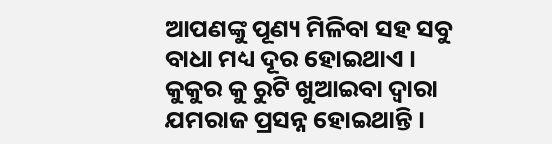ଆପଣଙ୍କୁ ପୂଣ୍ୟ ମିଳିବା ସହ ସବୁ ବାଧା ମଧ୍ୟ ଦୂର ହୋଇଥାଏ । କୁକୁର କୁ ରୁଟି ଖୁଆଇବା ଦ୍ଵାରା ଯମରାଜ ପ୍ରସନ୍ନ ହୋଇଥାନ୍ତି ।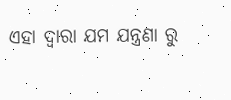ଏହା ଦ୍ଵାରା ଯମ ଯନ୍ତ୍ରଣା ରୁ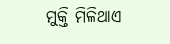ମୁକ୍ତି ମିଳିଥାଏ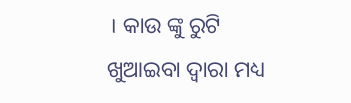। କାଉ ଙ୍କୁ ରୁଟି ଖୁଆଇବା ଦ୍ଵାରା ମଧ୍ୟ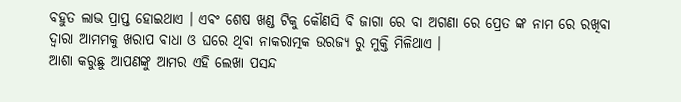ବହୁତ ଲାଭ ପ୍ରାପ୍ତ ହୋଇଥାଏ । ଏବଂ ଶେଷ ଖଣ୍ଡ ଟିକୁ କୌଣସି ବି ଜାଗା ରେ ବା ଅଗଣା ରେ ପ୍ରେତ ଙ୍କ ନାମ ରେ ରଖିବା ଦ୍ଵାରା ଆମମକୁ ଖରାପ ବାଧା ଓ ଘରେ ଥିବା ନାକରାତ୍ମକ ଉରଜ୍ଯ ରୁ ମୁକ୍ତି ମିଳିଥାଏ ।
ଆଶା କରୁଛୁ ଆପଣଙ୍କୁ ଆମର ଏହି ଲେଖା ପସନ୍ଦ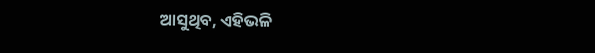ଆସୁଥିବ, ଏହିଭଳି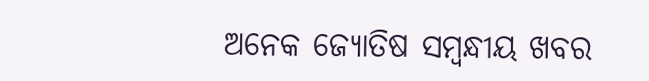ଅନେକ ଜ୍ୟୋତିଷ ସମ୍ବନ୍ଧୀୟ ଖବର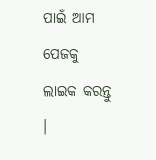ପାଇଁ ଆମ ପେଜକୁ ଲାଇକ କରନ୍ତୁ ।